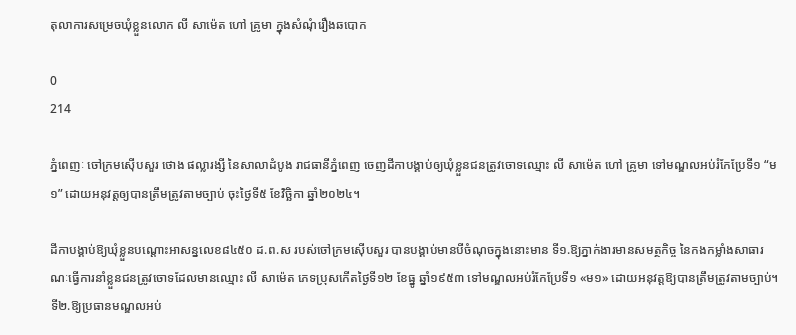តុលាការសម្រេចឃុំខ្លួនលោក លី សាម៉េត ហៅ គ្រូមា ក្នុងសំណុំរឿងឆបោក

0
214

ភ្នំពេញៈ ចៅក្រមស៊ើបសួរ ថោង ផល្លារង្សី នៃសាលាដំបូង រាជធានីភ្នំពេញ ចេញដីកាបង្គាប់ឲ្យឃុំខ្លួនជនត្រូវចោទឈ្មោះ លី សាម៉េត ហៅ គ្រូមា ទៅមណ្ឌលអប់រំកែប្រែទី១ “ម១” ដោយអនុវត្តឲ្យបានត្រឹមត្រូវតាមច្បាប់ ចុះថ្ងៃទី៥ ខែវិច្ឆិកា ឆ្នាំ២០២៤។

ដីកាបង្គាប់ឱ្យឃុំខ្លួនបណ្ដោះអាសន្នលេខ៨៤៥០ ដ.ព.ស របស់ចៅក្រមស៊ើបសួរ បានបង្គាប់មានបីចំណុចក្នុងនោះមាន ទី១.ឱ្យភ្នាក់ងារមានសមត្ថកិច្ច នៃកងកម្លាំងសាធារណៈធ្វើការនាំខ្លួនជនត្រូវចោទដែលមានឈ្មោះ លី សាម៉េត ភេទប្រុសកើតថ្ងៃទី១២ ខែធ្នូ ឆ្នាំ១៩៥៣ ទៅមណ្ឌលអប់រំកែប្រែទី១ «ម១» ដោយអនុវត្តឱ្យបានត្រឹមត្រូវតាមច្បាប់។ ទី២.ឱ្យប្រធានមណ្ឌលអប់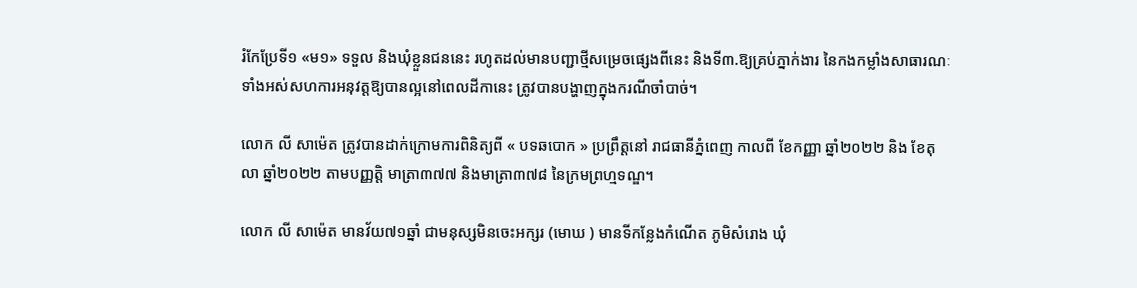រំកែប្រែទី១ «ម១» ទទួល និងឃុំខ្លួនជននេះ រហូតដល់មានបញ្ជាថ្មីសម្រេចផ្សេងពីនេះ និងទី៣.ឱ្យគ្រប់ភ្នាក់ងារ នៃកងកម្លាំងសាធារណៈទាំងអស់សហការអនុវត្តឱ្យបានល្អនៅពេលដីកានេះ ត្រូវបានបង្ហាញក្នុងករណីចាំបាច់។

លោក លី សាម៉េត ត្រូវបានដាក់ក្រោមការពិនិត្យពី « បទឆបោក » ប្រព្រឹត្តនៅ រាជធានីភ្នំពេញ កាលពី ខែកញ្ញា ឆ្នាំ២០២២ និង ខែតុលា ឆ្នាំ២០២២ តាមបញ្ញត្តិ មាត្រា៣៧៧ និងមាត្រា៣៧៨ នៃក្រមព្រហ្មទណ្ឌ។

លោក លី សាម៉េត មានវ័យ៧១ឆ្នាំ ជាមនុស្សមិនចេះអក្សរ (មោឃ ) មានទីកន្លែងកំណើត ភូមិសំរោង ឃុំ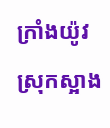ក្រាំងយ៉ូវ ស្រុកស្អាង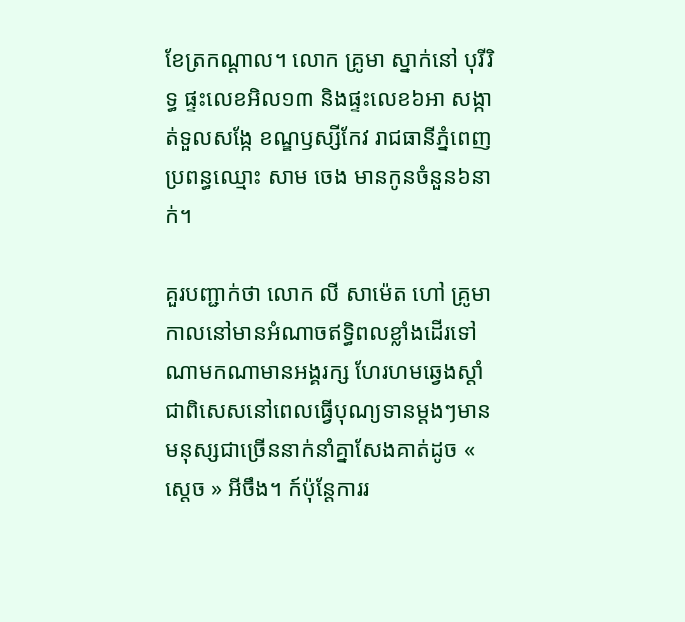ខែត្រកណ្ដាល។ លោក គ្រូមា ស្នាក់នៅ បុរីរិទ្ធ ផ្ទះលេខអិល១៣ និងផ្ទះលេខ៦អា សង្កាត់ទួលសង្កែ ខណ្ឌឫស្សីកែវ រាជធានីភ្នំពេញ ប្រពន្ធឈ្មោះ សាម ចេង មានកូនចំនួន៦នាក់។

គួរបញ្ជាក់ថា លោក លី សាម៉េត ហៅ គ្រូមា កាលនៅមានអំណាចឥទ្ធិពលខ្លាំងដើរទៅណាមកណាមានអង្គរក្ស ហែរហមឆ្វេងស្ដាំ ជាពិសេសនៅពេលធ្វើបុណ្យទានម្ដងៗមានមនុស្សជាច្រើននាក់នាំគ្នាសែងគាត់ដូច « ស្ដេច » អីចឹង។ ក៍ប៉ុន្តែការរ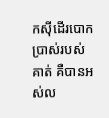កស៊ីដើរបោកប្រាស់របស់គាត់ គឺបានអស់ល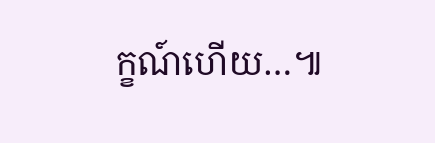ក្ខណ៍ហើយ…៕